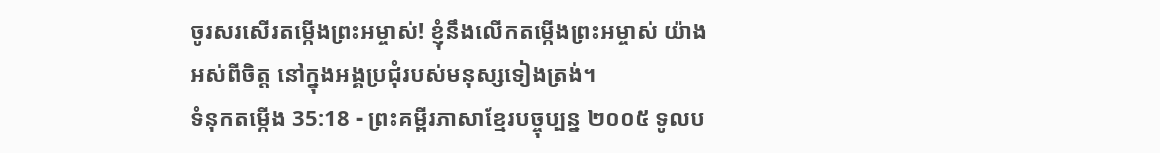ចូរសរសើរតម្កើងព្រះអម្ចាស់! ខ្ញុំនឹងលើកតម្កើងព្រះអម្ចាស់ យ៉ាងអស់ពីចិត្ត នៅក្នុងអង្គប្រជុំរបស់មនុស្សទៀងត្រង់។
ទំនុកតម្កើង 35:18 - ព្រះគម្ពីរភាសាខ្មែរបច្ចុប្បន្ន ២០០៥ ទូលប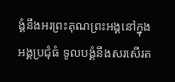ង្គំនឹងអរព្រះគុណព្រះអង្គនៅក្នុងអង្គប្រជុំធំ ទូលបង្គំនឹងសរសើរត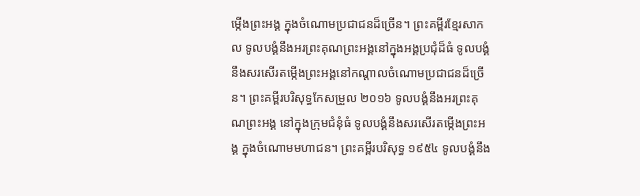ម្កើងព្រះអង្គ ក្នុងចំណោមប្រជាជនដ៏ច្រើន។ ព្រះគម្ពីរខ្មែរសាកល ទូលបង្គំនឹងអរព្រះគុណព្រះអង្គនៅក្នុងអង្គប្រជុំដ៏ធំ ទូលបង្គំនឹងសរសើរតម្កើងព្រះអង្គនៅកណ្ដាលចំណោមប្រជាជនដ៏ច្រើន។ ព្រះគម្ពីរបរិសុទ្ធកែសម្រួល ២០១៦ ទូលបង្គំនឹងអរព្រះគុណព្រះអង្គ នៅក្នុងក្រុមជំនុំធំ ទូលបង្គំនឹងសរសើរតម្កើងព្រះអង្គ ក្នុងចំណោមមហាជន។ ព្រះគម្ពីរបរិសុទ្ធ ១៩៥៤ ទូលបង្គំនឹង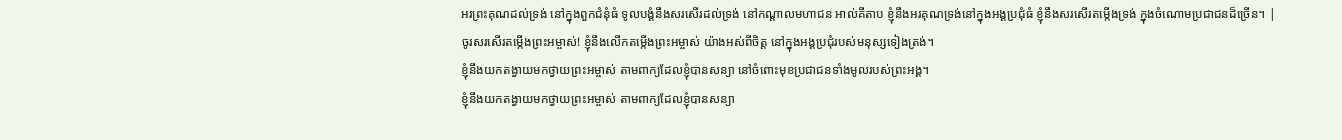អរព្រះគុណដល់ទ្រង់ នៅក្នុងពួកជំនុំធំ ទូលបង្គំនឹងសរសើរដល់ទ្រង់ នៅកណ្តាលមហាជន អាល់គីតាប ខ្ញុំនឹងអរគុណទ្រង់នៅក្នុងអង្គប្រជុំធំ ខ្ញុំនឹងសរសើរតម្កើងទ្រង់ ក្នុងចំណោមប្រជាជនដ៏ច្រើន។ |
ចូរសរសើរតម្កើងព្រះអម្ចាស់! ខ្ញុំនឹងលើកតម្កើងព្រះអម្ចាស់ យ៉ាងអស់ពីចិត្ត នៅក្នុងអង្គប្រជុំរបស់មនុស្សទៀងត្រង់។
ខ្ញុំនឹងយកតង្វាយមកថ្វាយព្រះអម្ចាស់ តាមពាក្យដែលខ្ញុំបានសន្យា នៅចំពោះមុខប្រជាជនទាំងមូលរបស់ព្រះអង្គ។
ខ្ញុំនឹងយកតង្វាយមកថ្វាយព្រះអម្ចាស់ តាមពាក្យដែលខ្ញុំបានសន្យា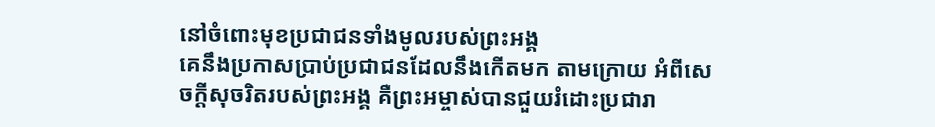នៅចំពោះមុខប្រជាជនទាំងមូលរបស់ព្រះអង្គ
គេនឹងប្រកាសប្រាប់ប្រជាជនដែលនឹងកើតមក តាមក្រោយ អំពីសេចក្ដីសុចរិតរបស់ព្រះអង្គ គឺព្រះអម្ចាស់បានជួយរំដោះប្រជារា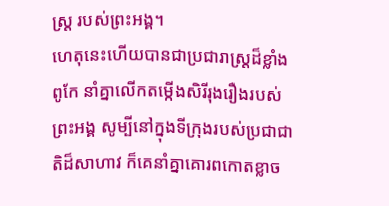ស្ត្រ របស់ព្រះអង្គ។
ហេតុនេះហើយបានជាប្រជារាស្ត្រដ៏ខ្លាំងពូកែ នាំគ្នាលើកតម្កើងសិរីរុងរឿងរបស់ព្រះអង្គ សូម្បីនៅក្នុងទីក្រុងរបស់ប្រជាជាតិដ៏សាហាវ ក៏គេនាំគ្នាគោរពកោតខ្លាច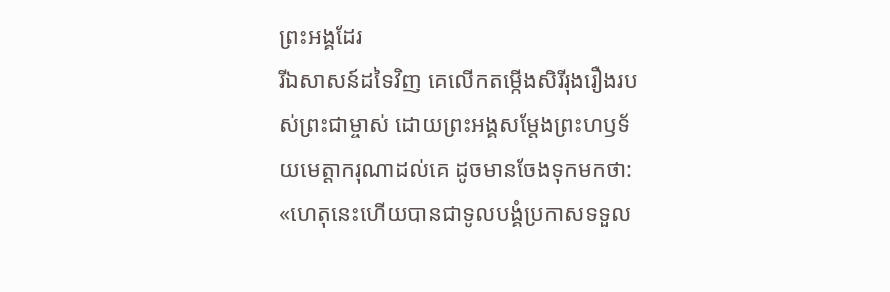ព្រះអង្គដែរ
រីឯសាសន៍ដទៃវិញ គេលើកតម្កើងសិរីរុងរឿងរបស់ព្រះជាម្ចាស់ ដោយព្រះអង្គសម្តែងព្រះហឫទ័យមេត្តាករុណាដល់គេ ដូចមានចែងទុកមកថា: «ហេតុនេះហើយបានជាទូលបង្គំប្រកាសទទួល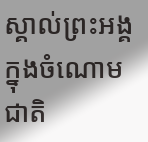ស្គាល់ព្រះអង្គក្នុងចំណោមជាតិ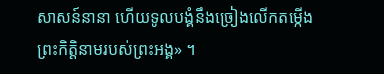សាសន៍នានា ហើយទូលបង្គំនឹងច្រៀងលើកតម្កើង ព្រះកិត្តិនាមរបស់ព្រះអង្គ» ។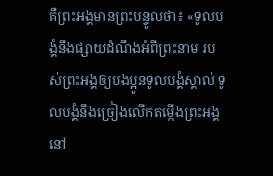គឺព្រះអង្គមានព្រះបន្ទូលថា៖ «ទូលបង្គំនឹងផ្សាយដំណឹងអំពីព្រះនាម របស់ព្រះអង្គឲ្យបងប្អូនទូលបង្គំស្គាល់ ទូលបង្គំនឹងច្រៀងលើកតម្កើងព្រះអង្គ នៅ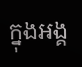ក្នុងអង្គ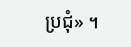ប្រជុំ» ។